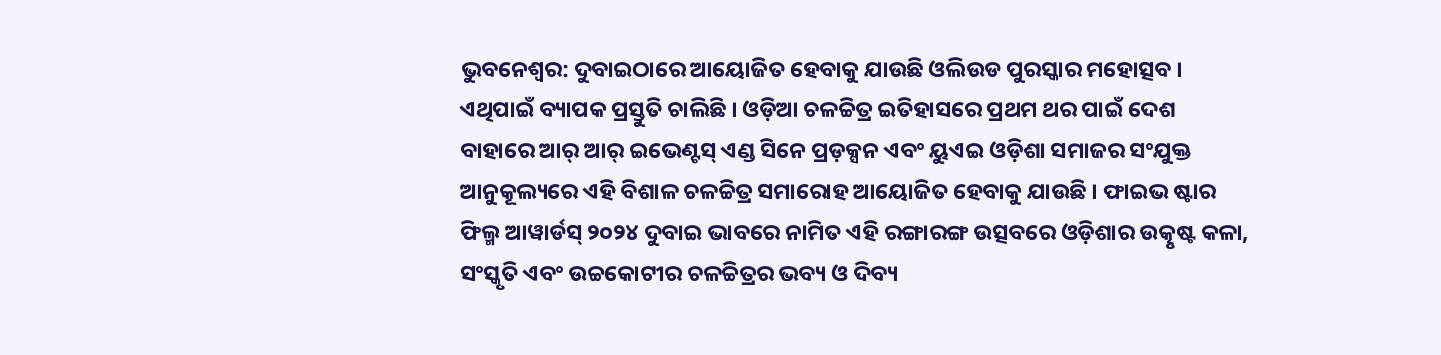ଭୁବନେଶ୍ୱର: ଦୁବାଇଠାରେ ଆୟୋଜିତ ହେବାକୁ ଯାଉଛି ଓଲିଉଡ ପୁରସ୍କାର ମହୋତ୍ସବ । ଏଥିପାଇଁ ବ୍ୟାପକ ପ୍ରସ୍ତୁତି ଚାଲିଛି । ଓଡ଼ିଆ ଚଳଚ୍ଚିତ୍ର ଇତିହାସରେ ପ୍ରଥମ ଥର ପାଇଁ ଦେଶ ବାହାରେ ଆର୍ ଆର୍ ଇଭେଣ୍ଟସ୍ ଏଣ୍ଡ ସିନେ ପ୍ରଡ଼କ୍ସନ ଏବଂ ୟୁଏଇ ଓଡ଼ିଶା ସମାଜର ସଂଯୁକ୍ତ ଆନୁକୂଲ୍ୟରେ ଏହି ବିଶାଳ ଚଳଚ୍ଚିତ୍ର ସମାରୋହ ଆୟୋଜିତ ହେବାକୁ ଯାଉଛି । ଫାଇଭ ଷ୍ଟାର ଫିଲ୍ମ ଆୱାର୍ଡସ୍ ୨୦୨୪ ଦୁବାଇ ଭାବରେ ନାମିତ ଏହି ରଙ୍ଗାରଙ୍ଗ ଉତ୍ସବରେ ଓଡ଼ିଶାର ଉତ୍କୃଷ୍ଟ କଳା, ସଂସ୍କୃତି ଏବଂ ଉଚ୍ଚକୋଟୀର ଚଳଚ୍ଚିତ୍ରର ଭବ୍ୟ ଓ ଦିବ୍ୟ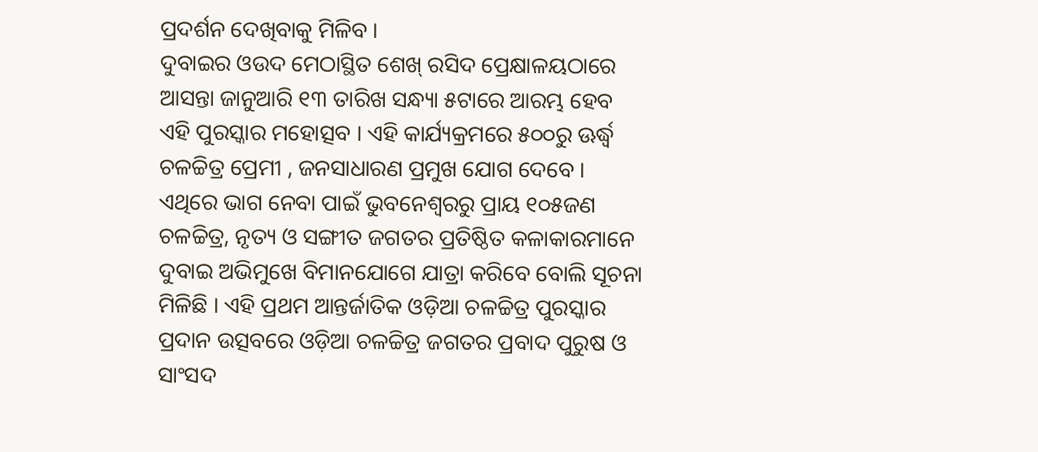ପ୍ରଦର୍ଶନ ଦେଖିବାକୁ ମିଳିବ ।
ଦୁବାଇର ଓଉଦ ମେଠାସ୍ଥିତ ଶେଖ୍ ରସିଦ ପ୍ରେକ୍ଷାଳୟଠାରେ ଆସନ୍ତା ଜାନୁଆରି ୧୩ ତାରିଖ ସନ୍ଧ୍ୟା ୫ଟାରେ ଆରମ୍ଭ ହେବ ଏହି ପୁରସ୍କାର ମହୋତ୍ସବ । ଏହି କାର୍ଯ୍ୟକ୍ରମରେ ୫୦୦ରୁ ଊର୍ଦ୍ଧ୍ୱ ଚଳଚ୍ଚିତ୍ର ପ୍ରେମୀ , ଜନସାଧାରଣ ପ୍ରମୁଖ ଯୋଗ ଦେବେ । ଏଥିରେ ଭାଗ ନେବା ପାଇଁ ଭୁବନେଶ୍ୱରରୁ ପ୍ରାୟ ୧୦୫ଜଣ ଚଳଚ୍ଚିତ୍ର, ନୃତ୍ୟ ଓ ସଙ୍ଗୀତ ଜଗତର ପ୍ରତିଷ୍ଠିତ କଳାକାରମାନେ ଦୁବାଇ ଅଭିମୁଖେ ବିମାନଯୋଗେ ଯାତ୍ରା କରିବେ ବୋଲି ସୂଚନା ମିଳିଛି । ଏହି ପ୍ରଥମ ଆନ୍ତର୍ଜାତିକ ଓଡ଼ିଆ ଚଳଚ୍ଚିତ୍ର ପୁରସ୍କାର ପ୍ରଦାନ ଉତ୍ସବରେ ଓଡ଼ିଆ ଚଳଚ୍ଚିତ୍ର ଜଗତର ପ୍ରବାଦ ପୁରୁଷ ଓ ସାଂସଦ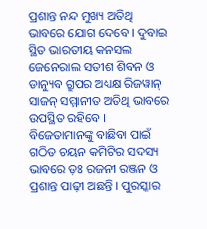ପ୍ରଶାନ୍ତ ନନ୍ଦ ମୁଖ୍ୟ ଅତିଥି ଭାବରେ ଯୋଗ ଦେବେ । ଦୁବାଇ ସ୍ଥିତ ଭାରତୀୟ କନସଲ ଜେନେରାଲ ସତୀଶ ଶିବନ ଓ ଡାନ୍ୟୁବ ଗ୍ରୁପର ଅଧ୍ୟକ୍ଷ ରିଜୱାନ୍ ସାଜନ୍ ସମ୍ମାନୀତ ଅତିଥି ଭାବରେ ଉପସ୍ଥିତ ରହିବେ ।
ବିଜେତାମାନଙ୍କୁ ବାଛିବା ପାଇଁ ଗଠିତ ଚୟନ କମିଟିର ସଦସ୍ୟ ଭାବରେ ଡ଼ଃ ରଜନୀ ରଞ୍ଜନ ଓ ପ୍ରଶାନ୍ତ ପାଢ଼ୀ ଅଛନ୍ତି । ପୁରସ୍କାର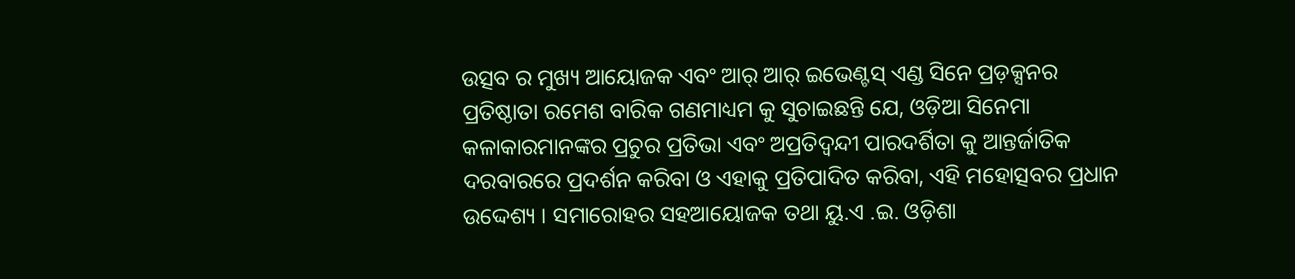ଉତ୍ସବ ର ମୁଖ୍ୟ ଆୟୋଜକ ଏବଂ ଆର୍ ଆର୍ ଇଭେଣ୍ଟସ୍ ଏଣ୍ଡ ସିନେ ପ୍ରଡ଼କ୍ସନର ପ୍ରତିଷ୍ଠାତା ରମେଶ ବାରିକ ଗଣମାଧ୍ୟମ କୁ ସୁଚାଇଛନ୍ତି ଯେ, ଓଡ଼ିଆ ସିନେମା କଳାକାରମାନଙ୍କର ପ୍ରଚୁର ପ୍ରତିଭା ଏବଂ ଅପ୍ରତିଦ୍ୱନ୍ଦୀ ପାରଦର୍ଶିତା କୁ ଆନ୍ତର୍ଜାତିକ ଦରବାରରେ ପ୍ରଦର୍ଶନ କରିବା ଓ ଏହାକୁ ପ୍ରତିପାଦିତ କରିବା, ଏହି ମହୋତ୍ସବର ପ୍ରଧାନ ଉଦ୍ଦେଶ୍ୟ । ସମାରୋହର ସହଆୟୋଜକ ତଥା ୟୁ.ଏ .ଇ. ଓଡ଼ିଶା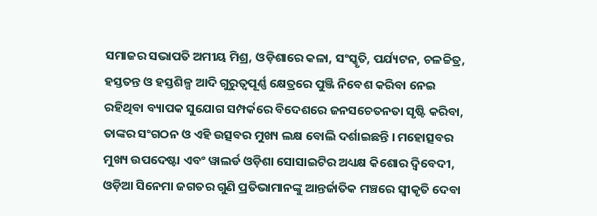ସମାଜର ସଭାପତି ଅମୀୟ ମିଶ୍ର, ଓଡ଼ିଶାରେ କଳା, ସଂସ୍କୃତି, ପର୍ଯ୍ୟଟନ, ଚଳଚ୍ଚିତ୍ର, ହସ୍ତତନ୍ତ ଓ ହସ୍ତଶିଳ୍ପ ଆଦି ଗୁରୁତ୍ୱପୂର୍ଣ୍ଣ କ୍ଷେତ୍ରରେ ପୁଞ୍ଜି ନିବେଶ କରିବା ନେଇ ରହିଥିବା ବ୍ୟାପକ ସୁଯୋଗ ସମ୍ପର୍କରେ ବିଦେଶରେ ଜନସଚେତନତା ସୃଷ୍ଟି କରିବା, ତାଙ୍କର ସଂଗଠନ ଓ ଏହି ଉତ୍ସବର ମୁଖ୍ୟ ଲକ୍ଷ ବୋଲି ଦର୍ଶାଇଛନ୍ତି । ମହୋତ୍ସବର ମୁଖ୍ୟ ଉପଦେଷ୍ଟା ଏବଂ ୱାଲର୍ଡ ଓଡ଼ିଶା ସୋସାଇଟିର ଅଧ୍ୟକ୍ଷ କିଶୋର ଦ୍ୱିବେଦୀ, ଓଡ଼ିଆ ସିନେମା ଜଗତର ଗୁଣି ପ୍ରତିଭାମାନଙ୍କୁ ଆନ୍ତର୍ଜାତିକ ମଞ୍ଚରେ ସ୍ୱୀକୃତି ଦେବା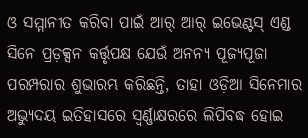ଓ ସମ୍ମାନୀତ କରିବା ପାଇଁ ଆର୍ ଆର୍ ଇଭେଣ୍ଟସ୍ ଏଣ୍ଡ ସିନେ ପ୍ରଡ଼କ୍ସନ କର୍ତ୍ତୃପକ୍ଷ ଯେଉଁ ଅନନ୍ୟ ପୂଜ୍ୟପୂଜା ପରମ୍ପରାର ଶୁଭାରମ୍ଭ କରିଛନ୍ତି, ତାହା ଓଡ଼ିଆ ସିନେମାର ଅଭ୍ୟୁଦୟ ଇତିହାସରେ ସ୍ୱର୍ଣ୍ଣାକ୍ଷରରେ ଲିପିବଦ୍ଧ ହୋଇ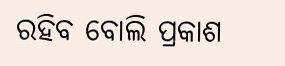ରହିବ ବୋଲି ପ୍ରକାଶ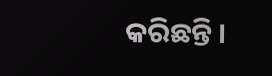କରିଛନ୍ତି ।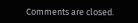Comments are closed.